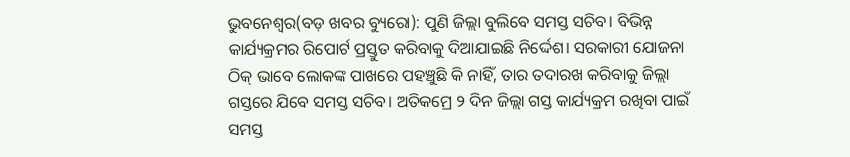ଭୁବନେଶ୍ୱର(ବଡ଼ ଖବର ବ୍ୟୁରୋ): ପୁଣି ଜିଲ୍ଲା ବୁଲିବେ ସମସ୍ତ ସଚିବ। ବିଭିନ୍ନ କାର୍ଯ୍ୟକ୍ରମର ରିପୋର୍ଟ ପ୍ରସ୍ତୁତ କରିବାକୁ ଦିଆଯାଇଛି ନିର୍ଦ୍ଦେଶ। ସରକାରୀ ଯୋଜନା ଠିକ୍ ଭାବେ ଲୋକଙ୍କ ପାଖରେ ପହଞ୍ଚୁଛି କି ନାହିଁ, ତାର ତଦାରଖ କରିବାକୁ ଜିଲ୍ଲା ଗସ୍ତରେ ଯିବେ ସମସ୍ତ ସଚିବ। ଅତିକମ୍ରେ ୨ ଦିନ ଜିଲ୍ଲା ଗସ୍ତ କାର୍ଯ୍ୟକ୍ରମ ରଖିବା ପାଇଁ ସମସ୍ତ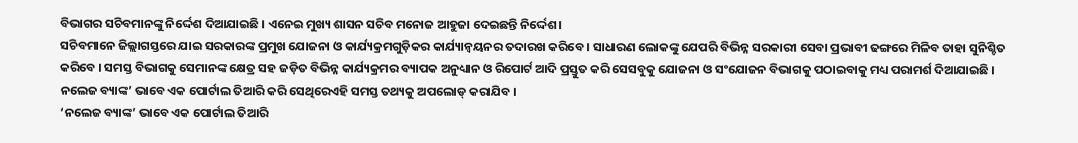ବିଭାଗର ସଚିବମାନଙ୍କୁ ନିର୍ଦ୍ଦେଶ ଦିଆଯାଇଛି । ଏନେଇ ମୁଖ୍ୟ ଶାସନ ସଚିବ ମନୋଜ ଆହୁଜା ଦେଇଛନ୍ତି ନିର୍ଦ୍ଦେଶ।
ସଚିବମାନେ ଜିଲ୍ଲାଗସ୍ତରେ ଯାଇ ସରକାରଙ୍କ ପ୍ରମୁଖ ଯୋଜନା ଓ କାର୍ଯ୍ୟକ୍ରମଗୁଡ଼ିକର କାର୍ଯ୍ୟାନ୍ୱୟନର ତଦାରଖ କରିବେ । ସାଧାରଣ ଲୋକଙ୍କୁ ଯେପରି ବିଭିନ୍ନ ସରକାରୀ ସେବା ପ୍ରଭାବୀ ଢଙ୍ଗରେ ମିଳିବ ତାହା ସୁନିଶ୍ଚିତ କରିବେ । ସମସ୍ତ ବିଭାଗକୁ ସେମାନଙ୍କ କ୍ଷେତ୍ର ସହ ଜଡ଼ିତ ବିଭିନ୍ନ କାର୍ଯ୍ୟକ୍ରମର ବ୍ୟାପକ ଅନୁଧ୍ୟାନ ଓ ରିପୋର୍ଟ ଆଦି ପ୍ରସ୍ତୁତ କରି ସେସବୁକୁ ଯୋଜନା ଓ ସଂଯୋଜନ ବିଭାଗକୁ ପଠାଇବାକୁ ମଧ୍ୟ ପରାମର୍ଶ ଦିଆଯାଇଛି । ନଲେଜ ବ୍ୟାଙ୍କ’ ଭାବେ ଏକ ପୋର୍ଟାଲ ତିଆରି କରି ସେଥିରେଏହି ସମସ୍ତ ତଥ୍ୟକୁ ଅପଲୋଡ୍ କରାଯିବ ।
‘ନଲେଜ ବ୍ୟାଙ୍କ’ ଭାବେ ଏକ ପୋର୍ଟାଲ ତିଆରି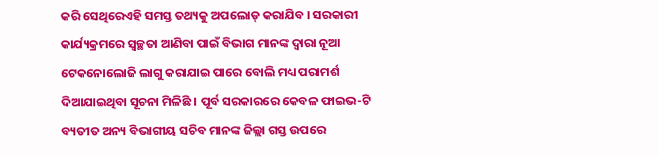କରି ସେଥିରେଏହି ସମସ୍ତ ତଥ୍ୟକୁ ଅପଲୋଡ୍ କରାଯିବ । ସରକାରୀ କାର୍ଯ୍ୟକ୍ରମରେ ସ୍ୱଚ୍ଛତା ଆଣିବା ପାଇଁ ବିଭାଗ ମାନଙ୍କ ଦ୍ୱାରା ନୂଆ ଟେକନୋଲୋଜି ଲାଗୁ କରାଯାଇ ପାରେ ବୋଲି ମଧ୍ୟ ପରାମର୍ଶ ଦିଆଯାଇଥିବା ସୂଚନା ମିଳିଛି । ପୂର୍ବ ସରକାରରେ କେବଳ ଫାଇଭ-ଟି ବ୍ୟତୀତ ଅନ୍ୟ ବିଭାଗୀୟ ସଚିବ ମାନଙ୍କ ଜିଲ୍ଲା ଗସ୍ତ ଉପରେ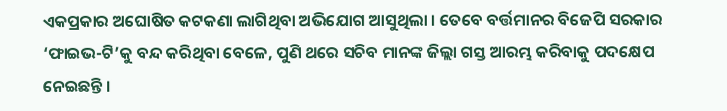ଏକପ୍ରକାର ଅଘୋଷିତ କଟକଣା ଲାଗିଥିବା ଅଭିଯୋଗ ଆସୁଥିଲା । ତେବେ ବର୍ତ୍ତମାନର ବିଜେପି ସରକାର ‘ଫାଇଭ-ଟି’କୁ ବନ୍ଦ କରିଥିବା ବେଳେ, ପୁଣି ଥରେ ସଚିବ ମାନଙ୍କ ଜିଲ୍ଲା ଗସ୍ତ ଆରମ୍ଭ କରିବାକୁ ପଦକ୍ଷେପ ନେଇଛନ୍ତି ।